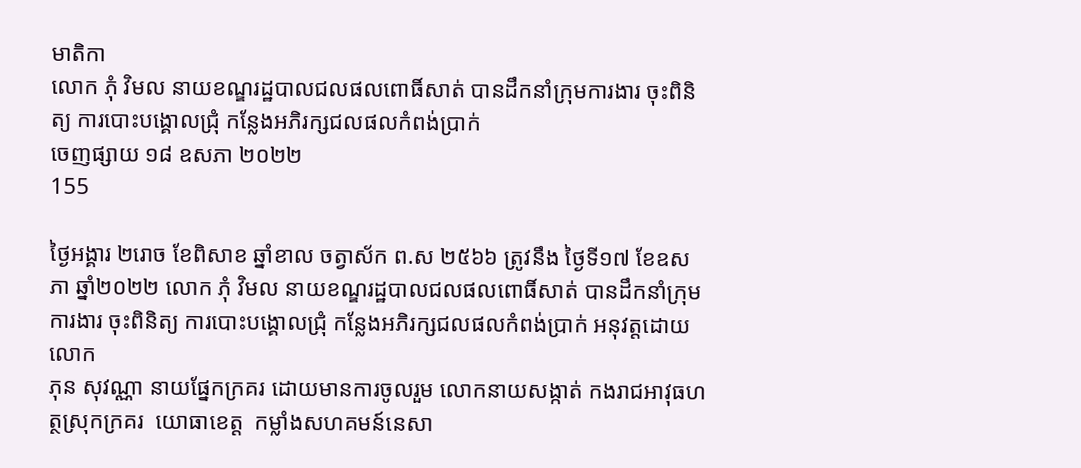មាតិកា
លោក ភុំ វិមល នាយខណ្ឌរដ្ឋបាលជលផលពោធិ៍សាត់ បានដឹកនាំក្រុមការងារ ចុះពិនិត្យ ការបោះបង្គោលជ្រុំ កន្លែងអភិរក្សជលផលកំពង់ប្រាក់
ចេញផ្សាយ ១៨ ឧសភា ២០២២
155

ថ្ងៃអង្គារ ២រោច ខែពិសាខ ឆ្នាំខាល ចត្វាស័ក ព.ស ២៥៦៦ ត្រូវនឹង ថ្ងៃទី១៧ ខែឧសភា ឆ្នាំ២០២២ លោក ភុំ វិមល នាយខណ្ឌរដ្ឋបាលជលផលពោធិ៍សាត់ បានដឹកនាំក្រុមការងារ ចុះពិនិត្យ ការបោះបង្គោលជ្រុំ កន្លែងអភិរក្សជលផលកំពង់ប្រាក់ អនុវត្ដដោយលោក
ភុន សុវណ្ណា នាយផ្នែកក្រគរ ដោយមានការចូលរួម លោកនាយសង្កាត់ កងរាជអាវុធហត្ថស្រុកក្រគរ  យោធាខេត្ត  កម្លាំងសហគមន៍នេសា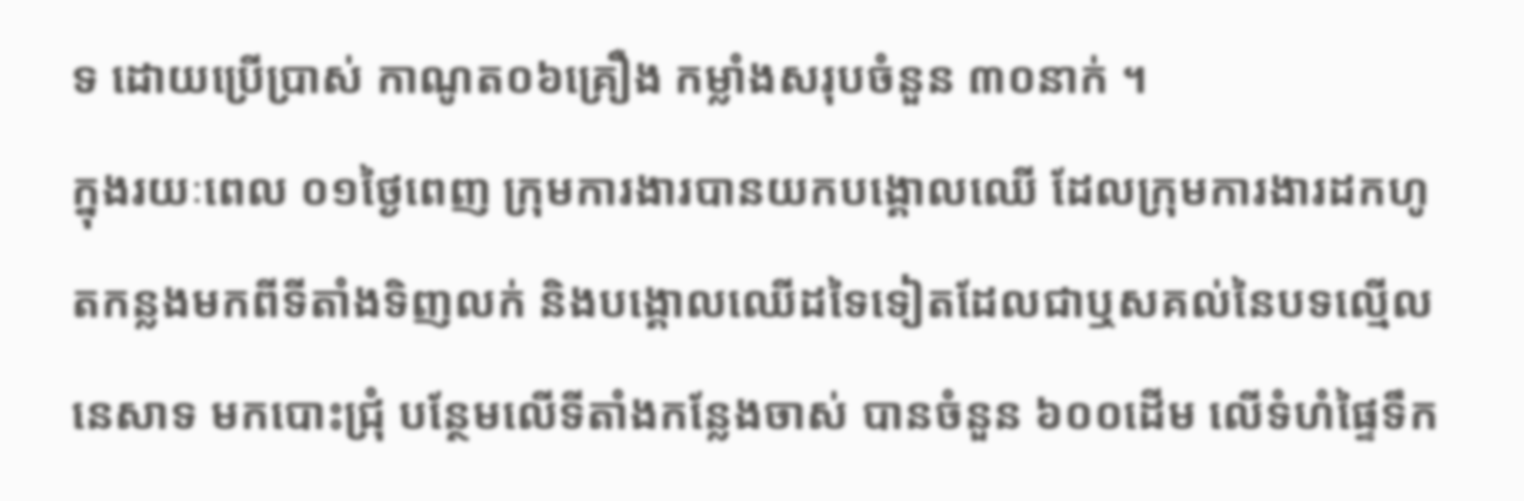ទ ដោយប្រើប្រាស់ កាណូត០៦គ្រឿង កម្លាំងសរុបចំនួន ៣០នាក់ ។
ក្នុងរយៈពេល ០១ថ្ងៃពេញ ក្រុមការងារបានយកបង្គោលឈើ ដែលក្រុមការងារដកហូតកន្លងមកពីទីតាំងទិញលក់ និងបង្គោលឈើដទៃទៀតដែលជាឬសគល់នៃបទល្មើលនេសាទ មកបោះជ្រុំ បន្ថែមលើទីតាំងកន្លែងចាស់ បានចំនួន ៦០០ដើម លើទំហំផ្ទៃទឹក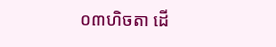០៣ហិចតា ដើ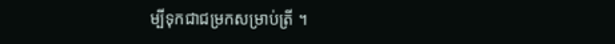ម្បីទុកជាជម្រកសម្រាប់ត្រី ។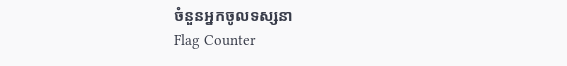ចំនួនអ្នកចូលទស្សនា
Flag Counter